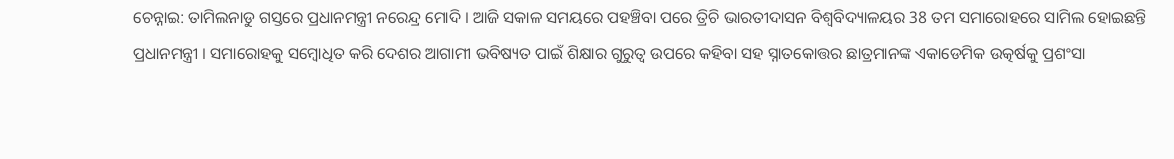ଚେନ୍ନାଇ: ତାମିଲନାଡୁ ଗସ୍ତରେ ପ୍ରଧାନମନ୍ତ୍ରୀ ନରେନ୍ଦ୍ର ମୋଦି । ଆଜି ସକାଳ ସମୟରେ ପହଞ୍ଚିବା ପରେ ତ୍ରିଚି ଭାରତୀଦାସନ ବିଶ୍ୱବିଦ୍ୟାଳୟର 38 ତମ ସମାରୋହରେ ସାମିଲ ହୋଇଛନ୍ତି ପ୍ରଧାନମନ୍ତ୍ରୀ । ସମାରୋହକୁ ସମ୍ବୋଧିତ କରି ଦେଶର ଆଗାମୀ ଭବିଷ୍ୟତ ପାଇଁ ଶିକ୍ଷାର ଗୁରୁତ୍ୱ ଉପରେ କହିବା ସହ ସ୍ନାତକୋତ୍ତର ଛାତ୍ରମାନଙ୍କ ଏକାଡେମିକ ଉତ୍କର୍ଷକୁ ପ୍ରଶଂସା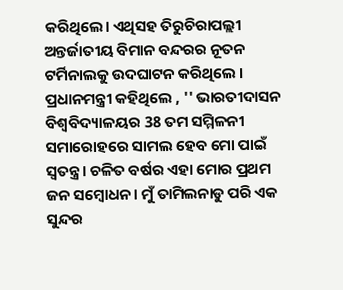କରିଥିଲେ। ଏଥିସହ ତିରୁଚିରାପଲ୍ଲୀ ଅନ୍ତର୍ଜାତୀୟ ବିମାନ ବନ୍ଦରର ନୂତନ ଟର୍ମିନାଲକୁ ଉଦଘାଟନ କରିଥିଲେ ।
ପ୍ରଧାନମନ୍ତ୍ରୀ କହିଥିଲେ , '' ଭାରତୀଦାସନ ବିଶ୍ୱବିଦ୍ୟାଳୟର 38 ତମ ସମ୍ମିଳନୀ ସମାରୋହରେ ସାମଲ ହେବ ମୋ ପାଇଁ ସ୍ବତନ୍ତ୍ର। ଚଳିତ ବର୍ଷର ଏହା ମୋର ପ୍ରଥମ ଜନ ସମ୍ବୋଧନ। ମୁଁ ତାମିଲନାଡୁ ପରି ଏକ ସୁନ୍ଦର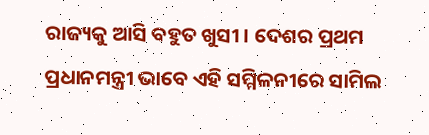ରାଜ୍ୟକୁ ଆସି ବହୁତ ଖୁସୀ । ଦେଶର ପ୍ରଥମ ପ୍ରଧାନମନ୍ତ୍ରୀ ଭାବେ ଏହି ସମ୍ମିଳନୀରେ ସାମିଲ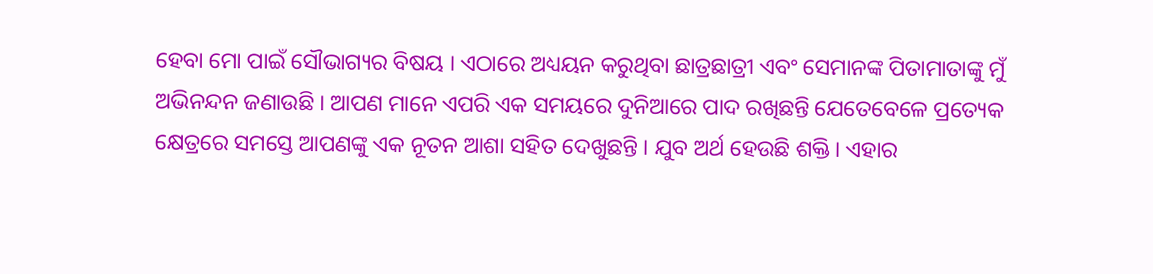ହେବା ମୋ ପାଇଁ ସୌଭାଗ୍ୟର ବିଷୟ । ଏଠାରେ ଅଧ୍ୟୟନ କରୁଥିବା ଛାତ୍ରଛାତ୍ରୀ ଏବଂ ସେମାନଙ୍କ ପିତାମାତାଙ୍କୁ ମୁଁ ଅଭିନନ୍ଦନ ଜଣାଉଛି । ଆପଣ ମାନେ ଏପରି ଏକ ସମୟରେ ଦୁନିଆରେ ପାଦ ରଖିଛନ୍ତି ଯେତେବେଳେ ପ୍ରତ୍ୟେକ କ୍ଷେତ୍ରରେ ସମସ୍ତେ ଆପଣଙ୍କୁ ଏକ ନୂତନ ଆଶା ସହିତ ଦେଖୁଛନ୍ତି । ଯୁବ ଅର୍ଥ ହେଉଛି ଶକ୍ତି। ଏହାର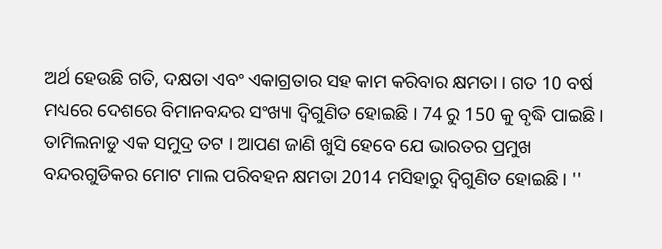ଅର୍ଥ ହେଉଛି ଗତି, ଦକ୍ଷତା ଏବଂ ଏକାଗ୍ରତାର ସହ କାମ କରିବାର କ୍ଷମତା । ଗତ 10 ବର୍ଷ ମଧ୍ୟରେ ଦେଶରେ ବିମାନବନ୍ଦର ସଂଖ୍ୟା ଦ୍ୱିଗୁଣିତ ହୋଇଛି । 74 ରୁ 150 କୁ ବୃଦ୍ଧି ପାଇଛି। ତାମିଲନାଡୁ ଏକ ସମୁଦ୍ର ତଟ । ଆପଣ ଜାଣି ଖୁସି ହେବେ ଯେ ଭାରତର ପ୍ରମୁଖ ବନ୍ଦରଗୁଡିକର ମୋଟ ମାଲ ପରିବହନ କ୍ଷମତା 2014 ମସିହାରୁ ଦ୍ୱିଗୁଣିତ ହୋଇଛି। ''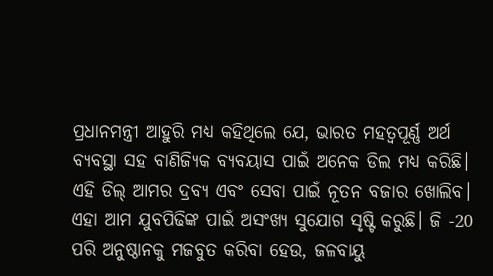ପ୍ରଧାନମନ୍ତ୍ରୀ ଆହୁରି ମଧ୍ୟ କହିଥିଲେ ଯେ, ଭାରତ ମହତ୍ବପୂର୍ଣ୍ଣ ଅର୍ଥ ବ୍ୟବସ୍ଥା ସହ ବାଣିଜ୍ୟିକ ବ୍ୟବୟାସ ପାଇଁ ଅନେକ ଡିଲ ମଧ୍ୟ କରିଛି। ଏହି ଡିଲ୍ ଆମର ଦ୍ରବ୍ୟ ଏବଂ ସେବା ପାଇଁ ନୂତନ ବଜାର ଖୋଲିବ। ଏହା ଆମ ଯୁବପିଢିଙ୍କ ପାଇଁ ଅସଂଖ୍ୟ ସୁଯୋଗ ସୃଷ୍ଟି କରୁଛି। ଜି -20 ପରି ଅନୁଷ୍ଠାନକୁ ମଜବୁତ କରିବା ହେଉ, ଜଳବାୟୁ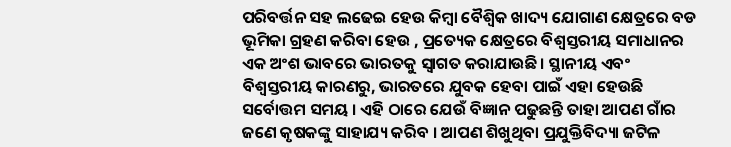ପରିବର୍ତ୍ତନ ସହ ଲଢେଇ ହେଉ କିମ୍ବା ବୈଶ୍ବିକ ଖାଦ୍ୟ ଯୋଗାଣ କ୍ଷେତ୍ରରେ ବଡ ଭୂମିକା ଗ୍ରହଣ କରିବା ହେଉ , ପ୍ରତ୍ୟେକ କ୍ଷେତ୍ରରେ ବିଶ୍ୱସ୍ତରୀୟ ସମାଧାନର ଏକ ଅଂଶ ଭାବରେ ଭାରତକୁ ସ୍ୱାଗତ କରାଯାଉଛି। ସ୍ଥାନୀୟ ଏବଂ ବିଶ୍ୱସ୍ତରୀୟ କାରଣରୁ, ଭାରତରେ ଯୁବକ ହେବା ପାଇଁ ଏହା ହେଉଛି ସର୍ବୋତ୍ତମ ସମୟ । ଏହି ଠାରେ ଯେଉଁ ବିଜ୍ଞାନ ପଢୁଛନ୍ତି ତାହା ଆପଣ ଗାଁର ଜଣେ କୃଷକଙ୍କୁ ସାହାଯ୍ୟ କରିବ । ଆପଣ ଶିଖୁଥିବା ପ୍ରଯୁକ୍ତିବିଦ୍ୟା ଜଟିଳ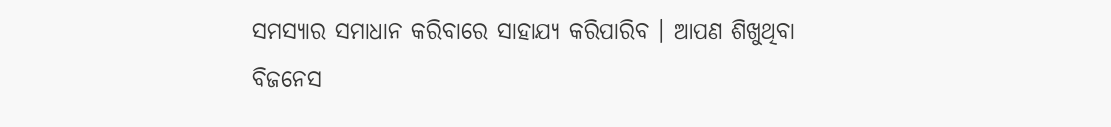ସମସ୍ୟାର ସମାଧାନ କରିବାରେ ସାହାଯ୍ୟ କରିପାରିବ । ଆପଣ ଶିଖୁଥିବା ବିଜନେସ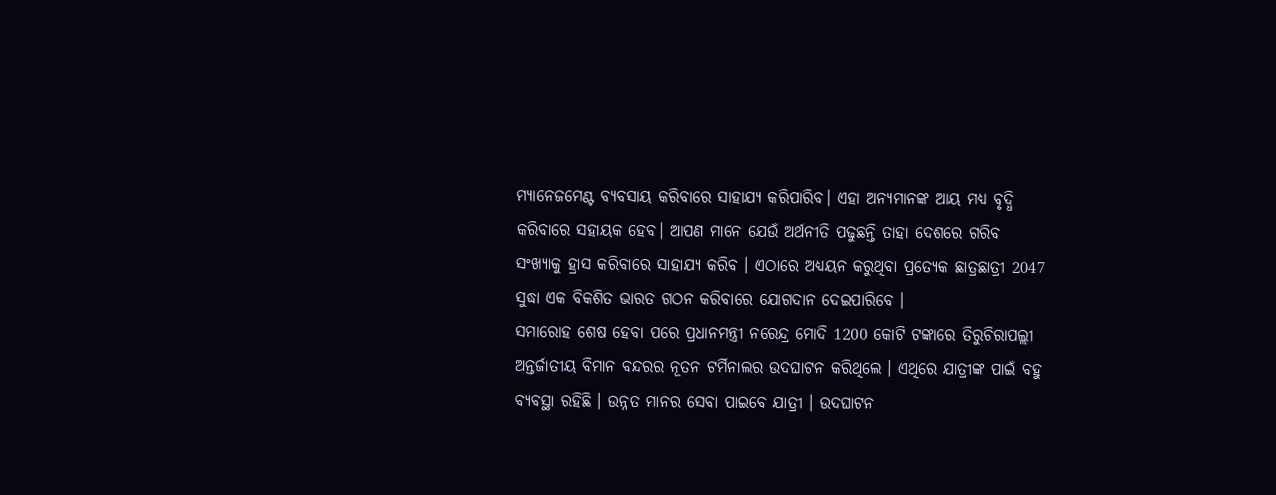ମ୍ୟାନେଜମେଣ୍ଟ ବ୍ୟବସାୟ କରିବାରେ ସାହାଯ୍ୟ କରିପାରିବ। ଏହା ଅନ୍ୟମାନଙ୍କ ଆୟ ମଧ୍ୟ ବୃଦ୍ଧି କରିବାରେ ସହାୟକ ହେବ। ଆପଣ ମାନେ ଯେଉଁ ଅର୍ଥନୀତି ପଢୁଛନ୍ତି ତାହା ଦେଶରେ ଗରିବ ସଂଖ୍ୟାକୁ ହ୍ରାସ କରିବାରେ ସାହାଯ୍ୟ କରିବ । ଏଠାରେ ଅଧ୍ୟୟନ କରୁଥିବା ପ୍ରତ୍ୟେକ ଛାତ୍ରଛାତ୍ରୀ 2047 ସୁଦ୍ଧା ଏକ ବିକଶିତ ଭାରତ ଗଠନ କରିବାରେ ଯୋଗଦାନ ଦେଇପାରିବେ ।
ସମାରୋହ ଶେଷ ହେବା ପରେ ପ୍ରଧାନମନ୍ତ୍ରୀ ନରେନ୍ଦ୍ର ମୋଦି 1200 କୋଟି ଟଙ୍କାରେ ତିରୁଚିରାପଲ୍ଲୀ ଅନ୍ତର୍ଜାତୀୟ ବିମାନ ବନ୍ଦରର ନୂତନ ଟର୍ମିନାଲର ଉଦଘାଟନ କରିଥିଲେ । ଏଥିରେ ଯାତ୍ରୀଙ୍କ ପାଇଁ ବହୁ ବ୍ୟବସ୍ଥା ରହିଛି । ଉନ୍ନତ ମାନର ସେବା ପାଇବେ ଯାତ୍ରୀ । ଉଦଘାଟନ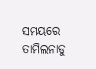ସମୟରେ ତାମିଲନାଡୁ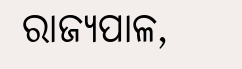ରାଜ୍ୟପାଳ,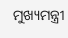ମୁଖ୍ୟମନ୍ତ୍ରୀ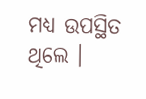ମଧ୍ୟ ଉପସ୍ଥିତ ଥିଲେ ।